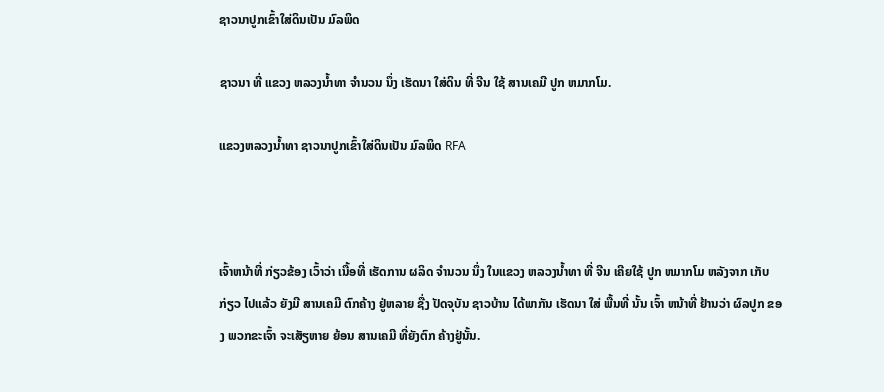ຊາວນາປູກເຂົ້າໃສ່ດິນເປັນ ມົລພິດ

ຊາວນາ ທີ່ ແຂວງ ຫລວງນ້ຳທາ ຈຳນວນ ນຶ່ງ ເຮັດນາ ໃສ່ດິນ ທີ່ ຈີນ ໃຊ້ ສານເຄມີ ປູກ ຫມາກໂມ.

ແຂວງຫລວງນໍ້າທາ ຊາວນາປູກເຂົ້າໃສ່ດິນເປັນ ມົລພິດ RFA



ເຈົ້າຫນ້າທີ່ ກ່ຽວຂ້ອງ ເວົ້າວ່າ ເນື້ອທີ່ ເຮັດການ ຜລິດ ຈຳນວນ ນຶ່ງ ໃນແຂວງ ຫລວງນ້ຳທາ ທີ່ ຈີນ ເຄີຍໃຊ້ ປູກ ຫມາກໂມ ຫລັງຈາກ ເກັບກ່ຽວ ໄປແລ້ວ ຍັງມີ ສານເຄມີ ຕົກຄ້າງ ຢູ່ຫລາຍ ຊື່ງ ປັດຈຸບັນ ຊາວບ້ານ ໄດ້ພາກັນ ເຮັດນາ ໃສ່ ພື້ນທີ່ ນັ້ນ ເຈົ້າ ຫນ້າທີ່ ຢ້ານວ່າ ຜົລປູກ ຂອງ ພວກຂະເຈົ້າ ຈະເສັຽຫາຍ ຍ້ອນ ສານເຄມີ ທີ່ຍັງຕົກ ຄ້າງຢູ່ນັ້ນ.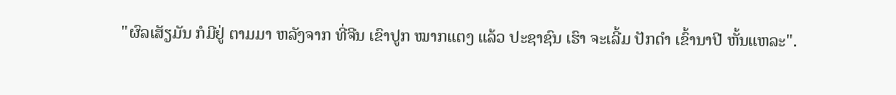"ຜົລເສັຽມັນ ກໍມີຢູ່ ຕາມມາ ຫລັງຈາກ ທີ່ຈີນ ເຂົາປູກ ໝາກແຕງ ແລ້ວ ປະຊາຊົນ ເຮົາ ຈະເລີ້ມ ປັກດຳ ເຂົ້ານາປີ ຫັ້ນແຫລະ".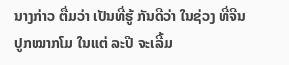ນາງກ່າວ ຕື່ມວ່າ ເປັນທີ່ຮູ້ ກັນດີວ່າ ໃນຊ່ວງ ທີ່ຈີນ ປູກໝາກໂມ ໃນແຕ່ ລະປີ ຈະເລີ້ມ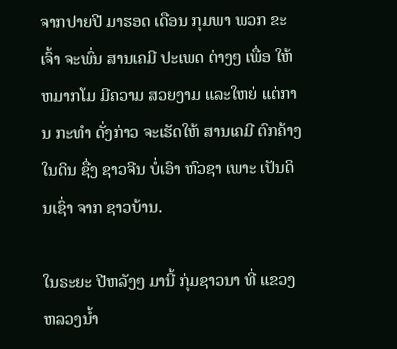ຈາກປາຍປີ ມາຮອດ ເດືອນ ກຸມພາ ພວກ ຂະເຈົ້າ ຈະພົ່ນ ສານເຄມີ ປະເພດ ຕ່າງໆ ເພື່ອ ໃຫ້ ຫມາກໂມ ມີຄວາມ ສວຍງາມ ແລະໃຫຍ່ ແຕ່ການ ກະທຳ ດັ່ງກ່າວ ຈະເຮັດໃຫ້ ສານເຄມີ ຕົກຄ້າງ ໃນດິນ ຊື່ງ ຊາວຈີນ ບໍ່ເອົາ ຫົວຊາ ເພາະ ເປັນດິນເຊົ່າ ຈາກ ຊາວບ້ານ.

ໃນຣະຍະ ປີຫລັງໆ ມານີ້ ກຸ່ມຊາວນາ ທີ່ ແຂວງ ຫລວງນ້ຳ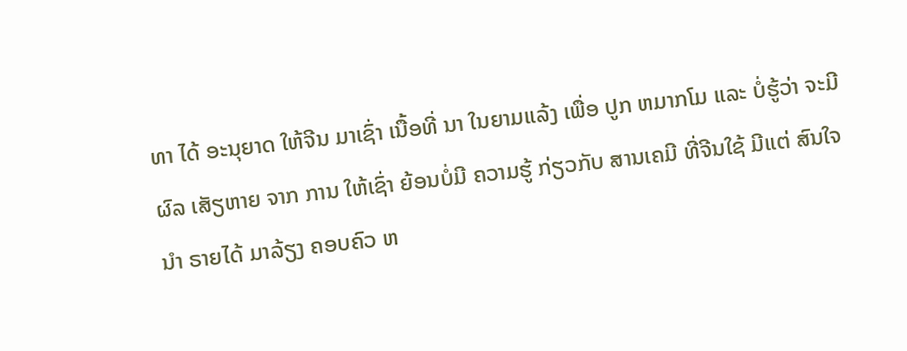ທາ ໄດ້ ອະນຸຍາດ ໃຫ້ຈີນ ມາເຊົ່າ ເນື້ອທີ່ ນາ ໃນຍາມແລ້ງ ເພື່ອ ປູກ ຫມາກໂມ ແລະ ບໍ່ຮູ້ວ່າ ຈະມີຜົລ ເສັຽຫາຍ ຈາກ ການ ໃຫ້ເຊົ່າ ຍ້ອນບໍ່ມີ ຄວາມຮູ້ ກ່ຽວກັບ ສານເຄມີ ທີ່ຈີນໃຊ້ ມີແຕ່ ສົນໃຈ ນໍາ ຣາຍໄດ້ ມາລ້ຽງ ຄອບຄົວ ຫ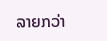ລາຍກວ່າ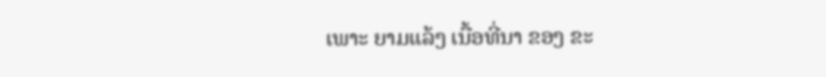ເພາະ ຍາມແລ້ງ ເນື້ອທີ່ນາ ຂອງ ຂະ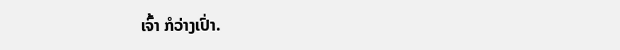ເຈົ້າ ກໍວ່າງເປົ່າ.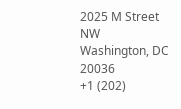2025 M Street NW
Washington, DC 20036
+1 (202)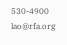530-4900
lao@rfa.org